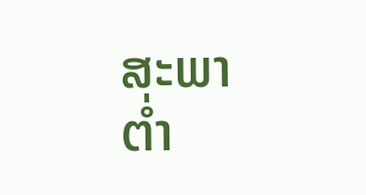ສະພາຕໍ່າ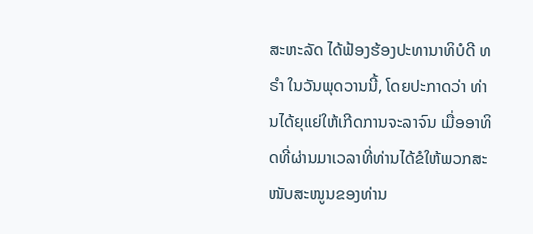ສະຫະລັດ ໄດ້ຟ້ອງຮ້ອງປະທານາທິບໍດີ ທຣຳ ໃນວັນພຸດວານນີ້, ໂດຍປະກາດວ່າ ທ່ານໄດ້ຍຸແຍ່ໃຫ້ເກີດການຈະລາຈົນ ເມື່ອອາທິດທີ່ຜ່ານມາເວລາທີ່ທ່ານໄດ້ຂໍໃຫ້ພວກສະໜັບສະໜູນຂອງທ່ານ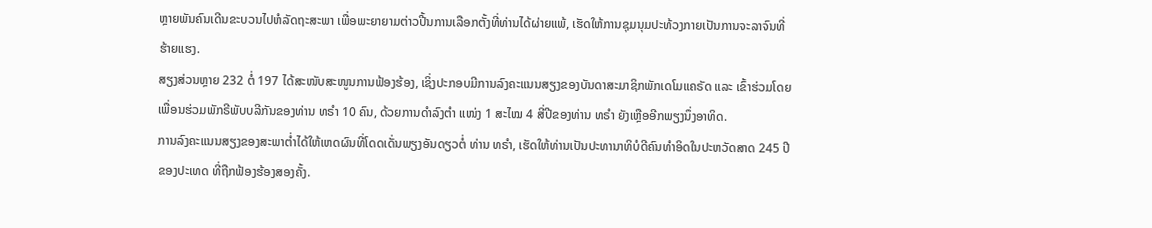ຫຼາຍພັນຄົນເດີນຂະບວນໄປຫໍລັດຖະສະພາ ເພື່ອພະຍາຍາມຕ່າວປີ້ນການເລືອກຕັ້ງທີ່ທ່ານໄດ້ຜ່າຍແພ້, ເຮັດໃຫ້ການຊຸມນຸມປະທ້ວງກາຍເປັນການຈະລາຈົນທີ່ຮ້າຍແຮງ.
ສຽງສ່ວນຫຼາຍ 232 ຕໍ່ 197 ໄດ້ສະໜັບສະໜູນການຟ້ອງຮ້ອງ, ເຊິ່ງປະກອບມີການລົງຄະແນນສຽງຂອງບັນດາສະມາຊິກພັກເດໂມແຄຣັດ ແລະ ເຂົ້າຮ່ວມໂດຍເພື່ອນຮ່ວມພັກຣີພັບບລີກັນຂອງທ່ານ ທຣຳ 10 ຄົນ, ດ້ວຍການດຳລົງຕຳ ແໜ່ງ 1 ສະໄໝ 4 ສີ່ປີຂອງທ່ານ ທຣຳ ຍັງເຫຼືອອີກພຽງນຶ່ງອາທິດ.
ການລົງຄະແນນສຽງຂອງສະພາຕໍ່າໄດ້ໃຫ້ເຫດຜົນທີ່ໂດດເດັ່ນພຽງອັນດຽວຕໍ່ ທ່ານ ທຣຳ, ເຮັດໃຫ້ທ່ານເປັນປະທານາທິບໍດີຄົນທຳອິດໃນປະຫວັດສາດ 245 ປີຂອງປະເທດ ທີ່ຖືກຟ້ອງຮ້ອງສອງຄັ້ງ.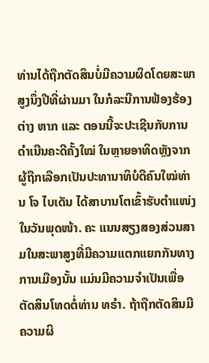ທ່ານໄດ້ຖືກຕັດສິນບໍ່ມີຄວາມຜິດໂດຍສະພາສູງນຶ່ງປີທີ່ຜ່ານມາ ໃນກໍລະນີການຟ້ອງຮ້ອງຕ່າງ ຫາກ ແລະ ຕອນນີ້ຈະປະເຊີນກັບການດຳເນີນຄະດີຄັ້ງໃໝ່ ໃນຫຼາຍອາທິດຫຼັງຈາກຜູ້ຖືກເລືອກເປັນປະທານາທິບໍດີຄົນໃໝ່ທ່ານ ໂຈ ໄບເດັນ ໄດ້ສາບານໂຕເຂົ້າຮັບຕຳແໜ່ງ ໃນວັນພຸດໜ້າ. ຄະ ແນນສຽງສອງສ່ວນສາມໃນສະພາສູງທີ່ມີຄວາມແຕກແຍກກັນທາງການເມືອງນັ້ນ ແມ່ນມີຄວາມຈຳເປັນເພື່ອຕັດສິນໂທດຕໍ່ທ່ານ ທຣຳ. ຖ້າຖືກຕັດສິນມີຄວາມຜິ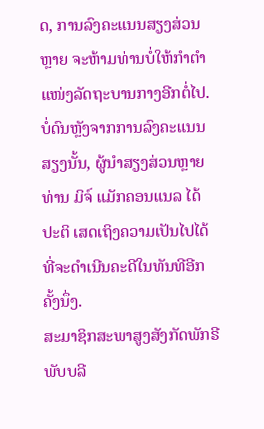ດ, ການລົງຄະແນນສຽງສ່ວນຫຼາຍ ຈະຫ້າມທ່ານບໍ່ໃຫ້ກຳຕຳແໜ່ງລັດຖະບານກາງອີກຕໍ່ໄປ.
ບໍ່ດົນຫຼັງຈາກການລົງຄະແນນສຽງນັ້ນ, ຜູ້ນຳສຽງສ່ວນຫຼາຍທ່ານ ມິຈ໌ ແມັກຄອນແນລ ໄດ້ປະຕິ ເສດເຖິງຄວາມເປັນໄປໄດ້ທີ່ຈະດຳເນີນຄະດີໃນທັນທີອີກຄັ້ງນຶ່ງ.
ສະມາຊິກສະພາສູງສັງກັດພັກຣີພັບບລີ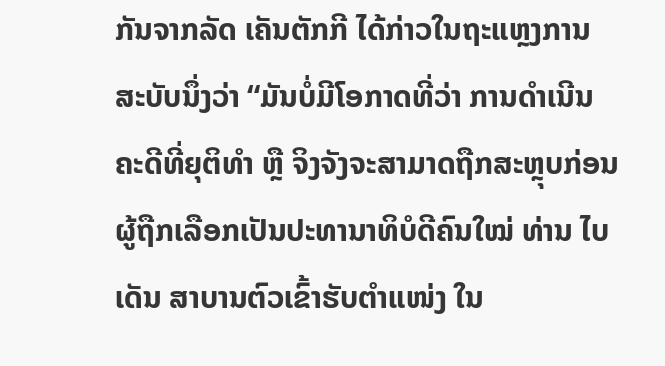ກັນຈາກລັດ ເຄັນຕັກກີ ໄດ້ກ່າວໃນຖະແຫຼງການສະບັບນຶ່ງວ່າ “ມັນບໍ່ມີໂອກາດທີ່ວ່າ ການດຳເນີນຄະດີທີ່ຍຸຕິທຳ ຫຼື ຈິງຈັງຈະສາມາດຖືກສະຫຼຸບກ່ອນຜູ້ຖືກເລືອກເປັນປະທານາທິບໍດີຄົນໃໝ່ ທ່ານ ໄບເດັນ ສາບານຕົວເຂົ້າຮັບຕຳແໜ່ງ ໃນ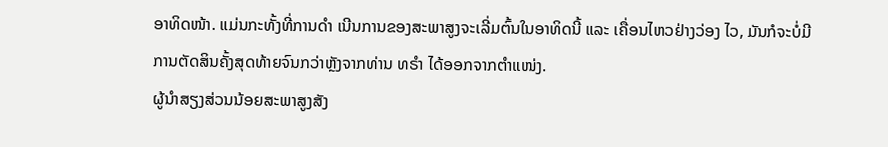ອາທິດໜ້າ. ແມ່ນກະທັ້ງທີ່ການດຳ ເນີນການຂອງສະພາສູງຈະເລີ່ມຕົ້ນໃນອາທິດນີ້ ແລະ ເຄື່ອນໄຫວຢ່າງວ່ອງ ໄວ, ມັນກໍຈະບໍ່ມີການຕັດສິນຄັ້ງສຸດທ້າຍຈົນກວ່າຫຼັງຈາກທ່ານ ທຣຳ ໄດ້ອອກຈາກຕຳແໜ່ງ.
ຜູ້ນຳສຽງສ່ວນນ້ອຍສະພາສູງສັງ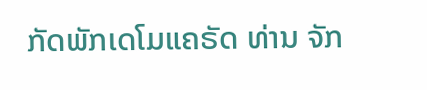ກັດພັກເດໂມແຄຣັດ ທ່ານ ຈັກ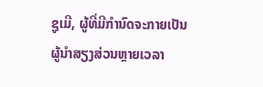ຊູເມີ, ຜູ້ທີ່ມີກຳນົດຈະກາຍເປັນຜູ້ນຳສຽງສ່ວນຫຼາຍເວລາ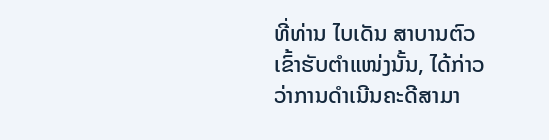ທີ່ທ່ານ ໄບເດັນ ສາບານຕົວເຂົ້າຮັບຕຳແໜ່ງນັ້ນ, ໄດ້ກ່າວວ່າການດຳເນີນຄະດີສາມາ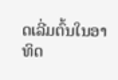ດເລີ່ມຕົ້ນໃນອາທິດ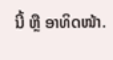ນີ້ ຫຼື ອາທິດໜ້າ.